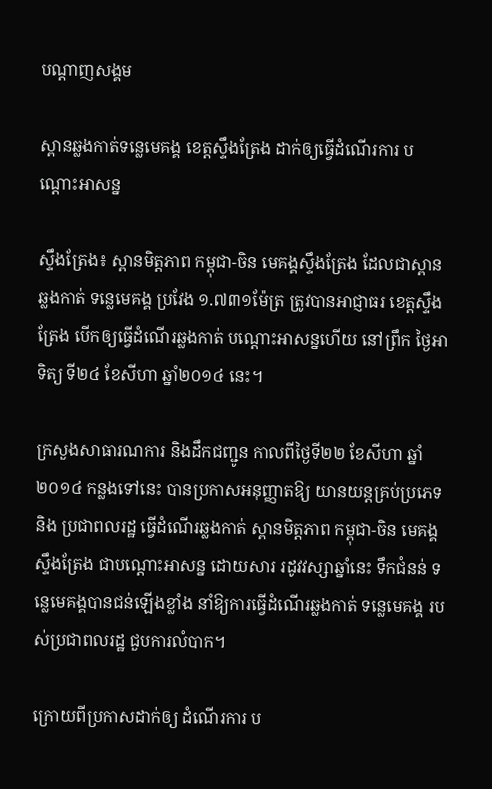បណ្តាញសង្គម

ស្ពានឆ្លងកាត់ទន្លេមេគង្គ ខេត្តស្ទឹងត្រែង ដាក់ឲ្យធ្វើដំណើរការ បណ្តោះអាសន្ន

ស្ទឹងត្រែង៖ ស្ពានមិត្តភាព កម្ពុជា-ចិន មេគង្គស្ទឹងត្រែង ដែលជាស្ពានឆ្លងកាត់ ទន្លេមេគង្គ ប្រវែង ១.៧៣១ម៉ែត្រ ត្រូវបានអាជ្ញាធរ ខេត្តស្ទឹងត្រែង បើកឲ្យធ្វើដំណើរឆ្លងកាត់ បណ្តោះអាសន្នហើយ នៅព្រឹក ថ្ងៃអាទិត្យ ទី២៤ ខែសីហា ឆ្នាំ២០១៤ នេះ។

ក្រសួងសាធារណការ និងដឹកជញ្ជូន កាលពីថ្ងៃទី២២ ខែសីហា ឆ្នាំ២០១៤ កន្លងទៅនេះ បានប្រកាសអនុញ្ញាតឱ្យ យានយន្តគ្រប់ប្រភេទ និង ប្រជាពលរដ្ឋ ធ្វើដំណើរឆ្លងកាត់ ស្ពានមិត្តភាព កម្ពុជា-ចិន មេគង្គស្ទឹងត្រែង ជាបណ្តោះអាសន្ន ដោយសារ រដូវវស្សាឆ្នាំនេះ ទឹកជំនន់ ទន្លេមេគង្គបានជន់ឡើងខ្លាំង នាំឱ្យការធ្វើដំណើរឆ្លងកាត់ ទន្លេមេគង្គ របស់ប្រជាពលរដ្ឋ ជួបការលំបាក។

ក្រោយពីប្រកាសដាក់ឲ្យ ដំណើរការ ប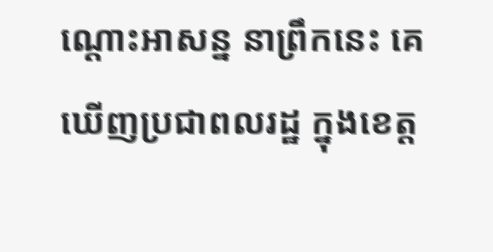ណ្តោះអាសន្ន នាព្រឹកនេះ គេឃើញប្រជាពលរដ្ឋ ក្នុងខេត្ត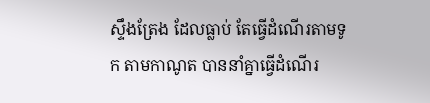ស្ទឹងត្រែង ដែលធ្លាប់ តែធ្វើដំណើរតាមទូក តាមកាណូត បាននាំគ្នាធ្វើដំណើរ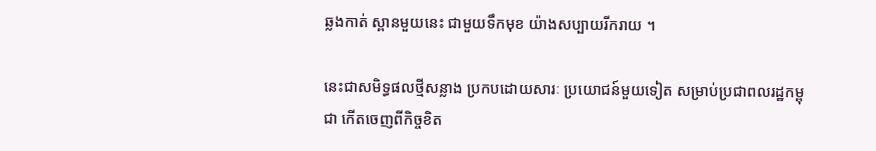ឆ្លងកាត់ ស្ពានមួយនេះ ជាមួយទឹកមុខ យ៉ាងសប្បាយរីករាយ ។

នេះជាសមិទ្ធផលថ្មីសន្លាង ប្រកបដោយសារៈ ប្រយោជន៍មួយទៀត សម្រាប់ប្រជាពលរដ្ឋកម្ពុជា កើតចេញពីកិច្ចខិត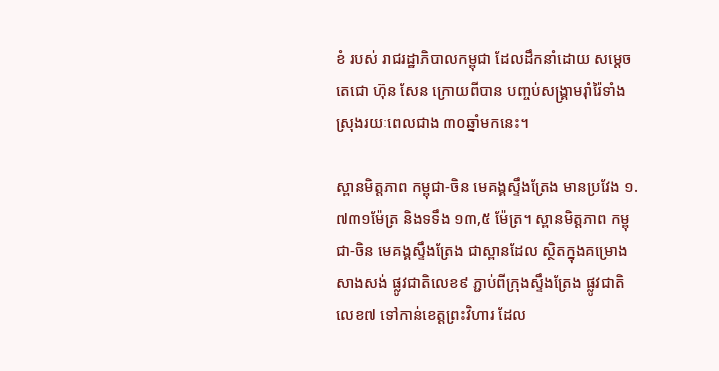ខំ របស់ រាជរដ្ឋាភិបាលកម្ពុជា ដែលដឹកនាំដោយ សម្តេចតេជោ ហ៊ុន សែន ក្រោយពីបាន បញ្ចប់សង្រ្គាមរ៉ាំរ៉ៃទាំង ស្រុងរយៈពេលជាង ៣០ឆ្នាំមកនេះ។

ស្ពានមិត្តភាព កម្ពុជា-ចិន មេគង្គស្ទឹងត្រែង មានប្រវែង ១.៧៣១ម៉ែត្រ និងទទឹង ១៣,៥ ម៉ែត្រ។ ស្ពានមិត្តភាព កម្ពុជា-ចិន មេគង្គស្ទឹងត្រែង ជាស្ពានដែល ស្ថិតក្នុងគម្រោងសាងសង់ ផ្លូវជាតិលេខ៩ ភ្ជាប់ពីក្រុងស្ទឹងត្រែង ផ្លូវជាតិលេខ៧ ទៅកាន់ខេត្តព្រះវិហារ ដែល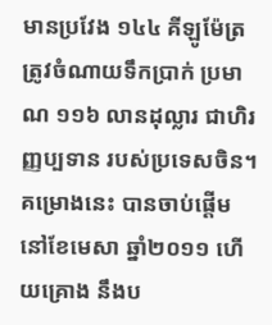មានប្រវែង ១៤៤ គីឡូម៉ែត្រ ត្រូវចំណាយទឹកប្រាក់ ប្រមាណ ១១៦ លានដុល្លារ ជាហិរញ្ញប្បទាន របស់ប្រទេសចិន។ គម្រោងនេះ បានចាប់ផ្តើមនៅខែមេសា ឆ្នាំ២០១១ ហើយគ្រោង នឹងប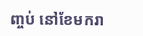ញ្ចប់ នៅខែមករា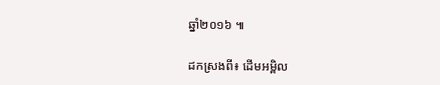ឆ្នាំ២០១៦ ៕

ដកស្រងពី៖ ដើមអម្ពិល